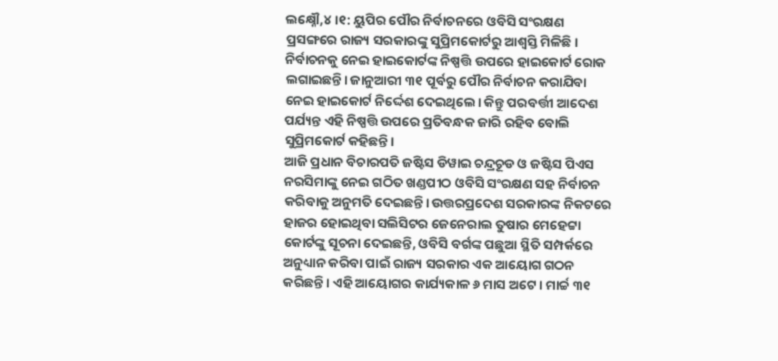ଲକ୍ଷ୍ନୌ,୪।୧: ୟୁପିର ପୌର ନିର୍ବାଚନରେ ଓବିସି ସଂରକ୍ଷଣ ପ୍ରସଙ୍ଗରେ ରାଜ୍ୟ ସରକାରଙ୍କୁ ସୁପ୍ରିମକୋର୍ଟରୁ ଆଶ୍ୱସ୍ତି ମିଳିଛି। ନିର୍ବାଚନକୁ ନେଇ ହାଇକୋର୍ଟଙ୍କ ନିଷ୍ପତ୍ତି ଉପରେ ହାଇକୋର୍ଟ ରୋକ ଲଗାଇଛନ୍ତି। ଜାନୁଆରୀ ୩୧ ପୂର୍ବରୁ ପୌର ନିର୍ବାଚନ କରାଯିବା ନେଇ ହାଇକୋର୍ଟ ନିର୍ଦ୍ଦେଶ ଦେଇଥିଲେ। କିନ୍ତୁ ପରବର୍ତ୍ତୀ ଆଦେଶ ପର୍ଯ୍ୟନ୍ତ ଏହି ନିଷ୍ପତ୍ତି ଉପରେ ପ୍ରତିବନ୍ଧକ ଜାରି ରହିବ ବୋଲି ସୁପ୍ରିମକୋର୍ଟ କହିଛନ୍ତି।
ଆଜି ପ୍ରଧାନ ବିଚାରପତି ଜଷ୍ଟିସ ଡିୱାଇ ଚନ୍ଦ୍ରଚୂଡ ଓ ଜଷ୍ଟିସ ପିଏସ ନରସିମାଙ୍କୁ ନେଇ ଗଠିତ ଖଣ୍ଡପୀଠ ଓବିସି ସଂରକ୍ଷଣ ସହ ନିର୍ବାଚନ କରିବାକୁ ଅନୁମତି ଦେଇଛନ୍ତି। ଉତ୍ତରପ୍ରଦେଶ ସରକାରଙ୍କ ନିକଟରେ ହାଜର ହୋଇଥିବା ସଲିସିଟର ଜେନେରାଲ ତୁଷାର ମେହେଟ୍ଟା କୋର୍ଟଙ୍କୁ ସୂଚନା ଦେଇଛନ୍ତି, ଓବିସି ବର୍ଗଙ୍କ ପଛୁଆ ସ୍ଥିତି ସମ୍ପର୍କରେ ଅନୁଧ୍ୟାନ କରିବା ପାଇଁ ରାଜ୍ୟ ସରକାର ଏକ ଆୟୋଗ ଗଠନ କରିଛନ୍ତି। ଏହି ଆୟୋଗର କାର୍ଯ୍ୟକାଳ ୬ ମାସ ଅଟେ। ମାର୍ଚ୍ଚ ୩୧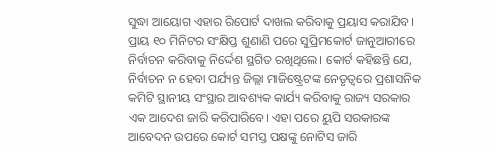ସୁଦ୍ଧା ଆୟୋଗ ଏହାର ରିପୋର୍ଟ ଦାଖଲ କରିବାକୁ ପ୍ରୟାସ କରାଯିବ।
ପ୍ରାୟ ୧୦ ମିନିଟର ସଂକ୍ଷିପ୍ତ ଶୁଣାଣି ପରେ ସୁପ୍ରିମକୋର୍ଟ ଜାନୁଆରୀରେ ନିର୍ବାଚନ କରିବାକୁ ନିର୍ଦ୍ଦେଶ ସ୍ଥଗିତ ରଖିଥିଲେ। କୋର୍ଟ କହିଛନ୍ତି ଯେ, ନିର୍ବାଚନ ନ ହେବା ପର୍ଯ୍ୟନ୍ତ ଜିଲ୍ଲା ମାଜିଷ୍ଟ୍ରେଟଙ୍କ ନେତୃତ୍ୱରେ ପ୍ରଶାସନିକ କମିଟି ସ୍ଥାନୀୟ ସଂସ୍ଥାର ଆବଶ୍ୟକ କାର୍ଯ୍ୟ କରିବାକୁ ରାଜ୍ୟ ସରକାର ଏକ ଆଦେଶ ଜାରି କରିପାରିବେ। ଏହା ପରେ ୟୁପି ସରକାରଙ୍କ ଆବେଦନ ଉପରେ କୋର୍ଟ ସମସ୍ତ ପକ୍ଷଙ୍କୁ ନୋଟିସ ଜାରି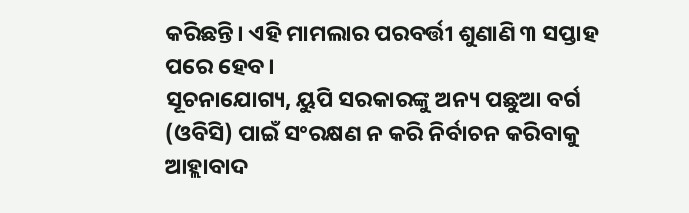କରିଛନ୍ତି। ଏହି ମାମଲାର ପରବର୍ତ୍ତୀ ଶୁଣାଣି ୩ ସପ୍ତାହ ପରେ ହେବ।
ସୂଚନାଯୋଗ୍ୟ, ୟୁପି ସରକାରଙ୍କୁ ଅନ୍ୟ ପଛୁଆ ବର୍ଗ (ଓବିସି) ପାଇଁ ସଂରକ୍ଷଣ ନ କରି ନିର୍ବାଚନ କରିବାକୁ ଆହ୍ଲାବାଦ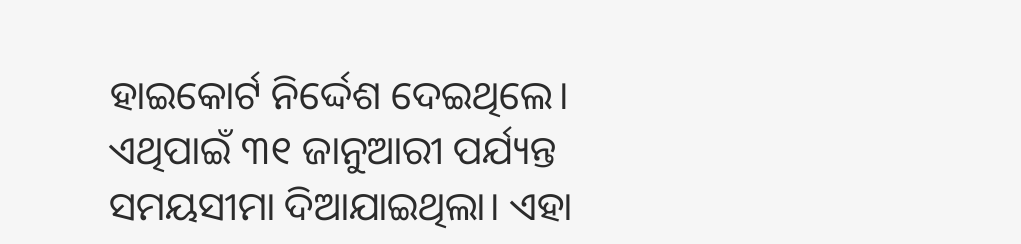ହାଇକୋର୍ଟ ନିର୍ଦ୍ଦେଶ ଦେଇଥିଲେ। ଏଥିପାଇଁ ୩୧ ଜାନୁଆରୀ ପର୍ଯ୍ୟନ୍ତ ସମୟସୀମା ଦିଆଯାଇଥିଲା। ଏହା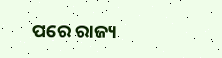ପରେ ରାଜ୍ୟ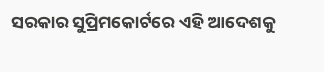ସରକାର ସୁପ୍ରିମକୋର୍ଟରେ ଏହି ଆଦେଶକୁ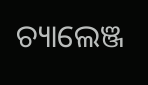ଚ୍ୟାଲେଞ୍ଜ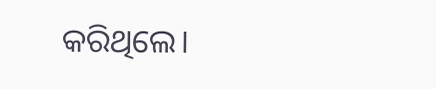କରିଥିଲେ।